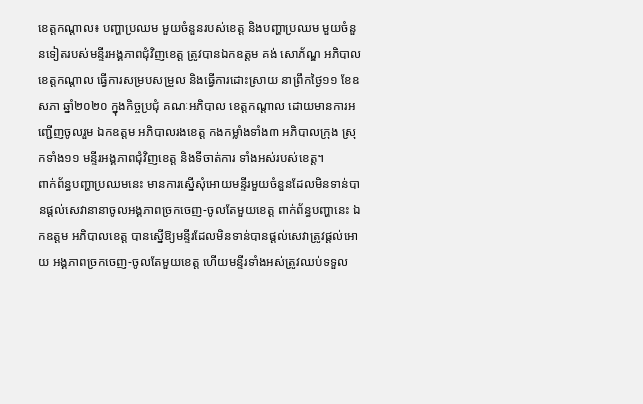ខេត្តកណ្ដាល៖ បញ្ហាប្រឈម មួយចំនួនរបស់ខេត្ត និងបញ្ហាប្រឈម មួយចំនួនទៀតរបស់មន្ទីរអង្គភាពជុំវិញខេត្ត ត្រូវបានឯកឧត្ដម គង់ សោភ័ណ្ឌ អភិបាលខេត្តកណ្តាល ធ្វើការសម្របសម្រួល និងធ្វើការដោះស្រាយ នាព្រឹកថ្ងៃ១១ ខែឧសភា ឆ្នាំ២០២០ ក្នុងកិច្ចប្រជុំ គណៈអភិបាល ខេត្តកណ្ដាល ដោយមានការអញ្ជើញចូលរួម ឯកឧត្ដម អភិបាលរងខេត្ត កងកម្លាំងទាំង៣ អភិបាលក្រុង ស្រុកទាំង១១ មន្ទីរអង្គភាពជុំវិញខេត្ត និងទីចាត់ការ ទាំងអស់របស់ខេត្ត។
ពាក់ព័ន្ធបញ្ហាប្រឈមនេះ មានការស្នើសុំអោយមន្ទីរមួយចំនួនដែលមិនទាន់បានផ្ដល់សេវានានាចូលអង្គភាពច្រកចេញ-ចូលតែមួយខេត្ត ពាក់ព័ន្ធបញ្ហានេះ ឯកឧត្ដម អភិបាលខេត្ត បានស្នើឱ្យមន្ទីរដែលមិនទាន់បានផ្ដល់សេវាត្រូវផ្ដល់អោយ អង្គភាពច្រកចេញ-ចូលតែមួយខេត្ត ហើយមន្ទីរទាំងអស់ត្រូវឈប់ទទួល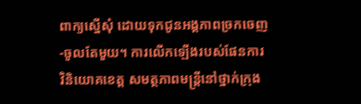ពាក្យស្នើសុំ ដោយទុកជូនអង្គភាពច្រកចេញ-ចូលតែមួយ។ ការលើកឡើងរបស់ផែនការវិនិយោគខេត្ត សមត្ថភាពមន្ត្រីនៅថ្នាក់ក្រុង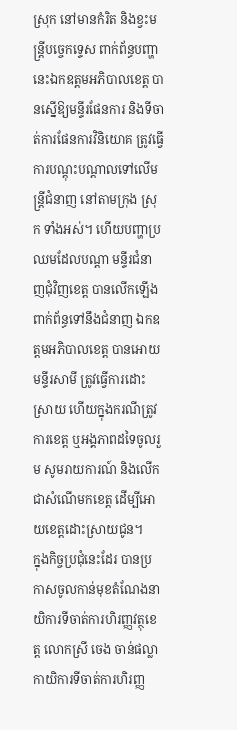ស្រុក នៅមានកំរិត និងខ្វះមន្ត្រីបច្ចេកទ្ទេស ពាក់ព័ន្ធបញ្ហានេះឯកឧត្ដមអភិបាលខេត្ត បានស្នើឱ្យមន្ទីរផែនការ និងទីចាត់ការផែនការវិនិយោគ ត្រូវធ្វើការបណ្ដុះបណ្ដាលទៅលើមន្ត្រីជំនាញ នៅតាមក្រុង ស្រុក ទាំងអស់។ ហើយបញ្ហាប្រឈមដែលបណ្ដា មន្ទីរជំនាញជុំវិញខេត្ត បានលើកឡើង ពាក់ព័ន្ធទៅនឹងជំនាញ ឯកឧត្ដមអភិបាលខេត្ត បានអោយមន្ទីរសាមី ត្រូវធ្វើការដោះស្រាយ ហើយក្នុងករណីត្រូវការខេត្ត ឬអង្គភាពដទៃចូលរួម សូមរាយការណ៍ និងលើកជាសំណើមកខេត្ត ដើម្បីអោយខេត្តដោះស្រាយជូន។
ក្នុងកិច្ចប្រជុំនេះដែរ បានប្រកាសចូលកាន់មុខតំណែងនាយិការទីចាត់ការហិរញ្ញវត្ថុខេត្ត លោកស្រី ចេង ចាន់ផល្លា កាយិការទីចាត់ការហិរញ្ញ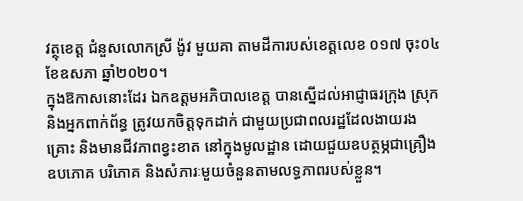វត្ថុខេត្ត ជំនួសលោកស្រី ង៉ូវ មួយគា តាមដីការបស់ខេត្តលេខ ០១៧ ចុះ០៤ ខែឧសភា ឆ្នាំ២០២០។
ក្នុងឱកាសនោះដែរ ឯកឧត្ដមអភិបាលខេត្ត បានស្នើដល់អាជ្ញាធរក្រុង ស្រុក និងអ្នកពាក់ព័ន្ធ ត្រូវយកចិត្តទុកដាក់ ជាមួយប្រជាពលរដ្ឋដែលងាយរងគ្រោះ និងមានជីវភាពខ្វះខាត នៅក្នុងមូលដ្ឋាន ដោយជួយឧបត្ថម្ភជាគ្រឿងឧបភោគ បរិភោគ និងសំភារៈមួយចំនួនតាមលទ្ធភាពរបស់ខ្លួន។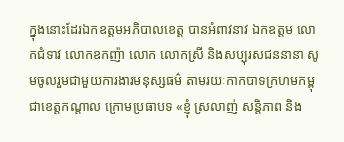ក្នុងនោះដែរឯកឧត្ដមអភិបាលខេត្ត បានអំពាវនាវ ឯកឧត្ដម លោកជំទាវ លោកឧកញ៉ា លោក លោកស្រី និងសប្បុរសជននានា សូមចូលរួមជាមួយការងារមនុស្សធម៌ តាមរយៈកាកបាទក្រហមកម្ពុជាខេត្តកណ្តាល ក្រោមប្រធាបទ «ខ្ញុំ ស្រលាញ់ សន្តិភាព និង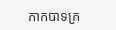កាកបាទក្រ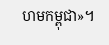ហមកម្ពុជា»។